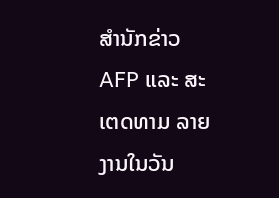ສໍານັກຂ່າວ AFP ແລະ ສະເຕດທາມ ລາຍງານໃນວັນ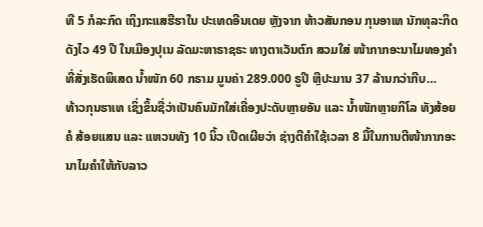ທີ 5 ກໍລະກົດ ເຖິງກະແສຮືຮາໃນ ປະເທດອີນເດຍ ຫຼັງຈາກ ທ້າວສັນກອນ ກຸນອາເທ ນັກທຸລະກິດດັງໄວ 49 ປີ ໃນເມືອງປຸເນ ລັດມະຫາຣາຊຣະ ທາງຕາເວັນຕົກ ສວມໃສ່ ໜ້າກາກອະນາໄມທອງຄໍາ ທີ່ສັ່ງເຮັດພິເສດ ນໍ້າໜັກ 60 ກຣາມ ມູນຄ່າ 289.000 ຣູປີ ຫຼືປະມານ 37 ລ້ານກວ່າກີບ…
ທ້າວກຸນຮາເທ ເຊິ່ງຂຶ້ນຊື່ວ່າເປັນຄົນມັກໃສ່ເຄື່ອງປະດັບຫຼາຍອັນ ແລະ ນໍ້າໜັກຫຼາຍກິໂລ ທັງສ້ອຍຄໍ ສ້ອຍແສນ ແລະ ແຫວນທັງ 10 ນິ້ວ ເປີດເຜີຍວ່າ ຊ່າງຕີຄໍາໃຊ້ເວລາ 8 ມື້ໃນການຕີໜ້າກາກອະນາໄມຄໍາໃຫ້ກັບລາວ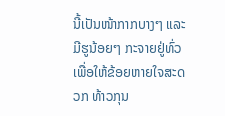ນີ້ເປັນໜ້າກາກບາງໆ ແລະ ມີຮູນ້ອຍໆ ກະຈາຍຢູ່ທົ່ວເພື່ອໃຫ້ຂ້ອຍຫາຍໃຈສະດວກ ທ້າວກຸນ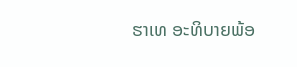ຮາເທ ອະທິບາຍພ້ອ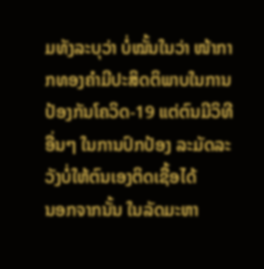ມທັງລະບຸວ່າ ບໍ່ໝັ້ນໃນວ່າ ໜ້າກາກທອງຄໍາມີປະສິດຕິພາບໃນການປ້ອງກັນໂຄວິດ-19 ແຕ່ຕົນມີວິທີອື່ນໆ ໃນການປົກປ້ອງ ລະມັດລະວັງບໍ່ໃຫ້ຕົນເອງຕິດເຊື້ອໄດ້
ນອກຈາກນັ້ນ ໃນລັດມະຫາ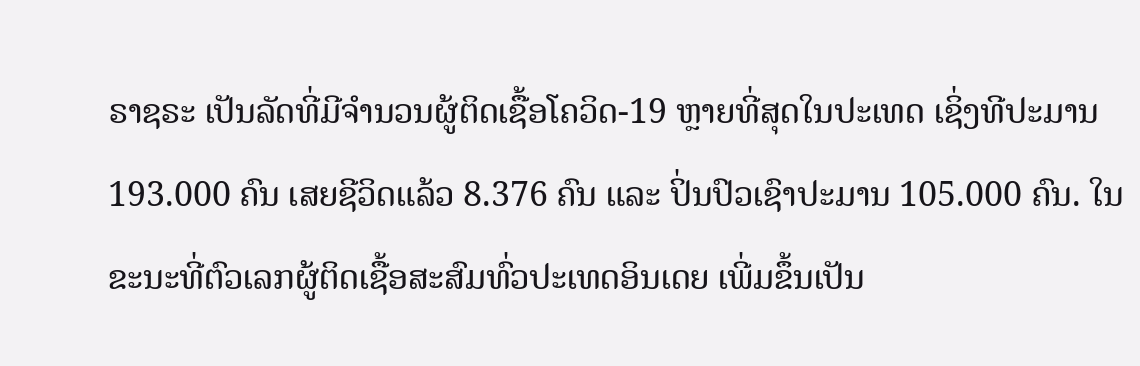ຣາຊຣະ ເປັນລັດທີ່ມີຈໍານວນຜູ້ຕິດເຊື້ອໂຄວິດ-19 ຫຼາຍທີ່ສຸດໃນປະເທດ ເຊິ່ງທີປະມານ 193.000 ຄົນ ເສຍຊີວິດແລ້ວ 8.376 ຄົນ ແລະ ປິ່ນປົວເຊົາປະມານ 105.000 ຄົນ. ໃນຂະນະທີ່ຕົວເລກຜູ້ຕິດເຊື້ອສະສົມທົ່ວປະເທດອິນເດຍ ເພີ່ມຂຶ້ນເປັນ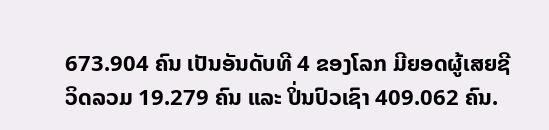673.904 ຄົນ ເປັນອັນດັບທີ 4 ຂອງໂລກ ມີຍອດຜູ້ເສຍຊີວິດລວມ 19.279 ຄົນ ແລະ ປິ່ນປົວເຊົາ 409.062 ຄົນ.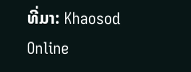ທີ່ມາ: Khaosod Online